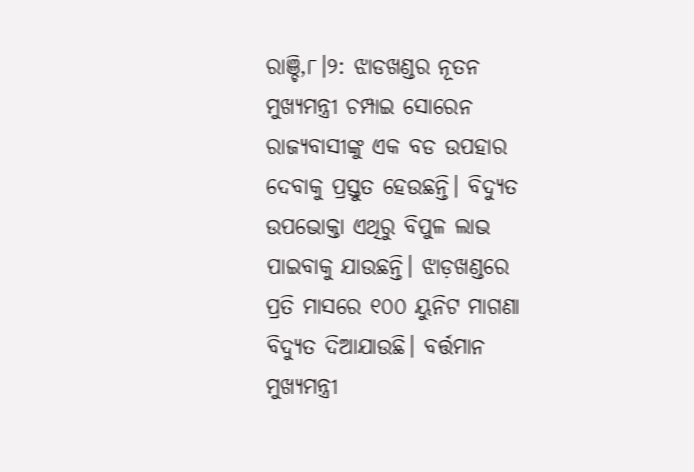ରାଞ୍ଚି,୮।୨: ଝାଡଖଣ୍ଡର ନୂତନ ମୁଖ୍ୟମନ୍ତ୍ରୀ ଚମ୍ପାଇ ସୋରେନ ରାଜ୍ୟବାସୀଙ୍କୁ ଏକ ବଡ ଉପହାର ଦେବାକୁ ପ୍ରସ୍ତୁତ ହେଉଛନ୍ତି। ବିଦ୍ୟୁତ ଉପଭୋକ୍ତା ଏଥିରୁ ବିପୁଳ ଲାଭ ପାଇବାକୁ ଯାଉଛନ୍ତି। ଝାଡ଼ଖଣ୍ଡରେ ପ୍ରତି ମାସରେ ୧୦୦ ୟୁନିଟ ମାଗଣା ବିଦ୍ୟୁତ ଦିଆଯାଉଛି। ବର୍ତ୍ତମାନ ମୁଖ୍ୟମନ୍ତ୍ରୀ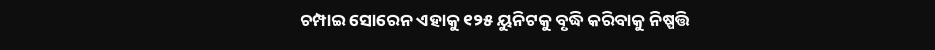ଚମ୍ପାଇ ସୋରେନ ଏହାକୁ ୧୨୫ ୟୁନିଟକୁ ବୃଦ୍ଧି କରିବାକୁ ନିଷ୍ପତ୍ତି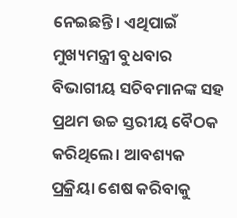ନେଇଛନ୍ତି। ଏଥିପାଇଁ ମୁଖ୍ୟମନ୍ତ୍ରୀ ବୁଧବାର ବିଭାଗୀୟ ସଚିବମାନଙ୍କ ସହ ପ୍ରଥମ ଉଚ୍ଚ ସ୍ତରୀୟ ବୈଠକ କରିଥିଲେ। ଆବଶ୍ୟକ ପ୍ରକ୍ରିୟା ଶେଷ କରିବାକୁ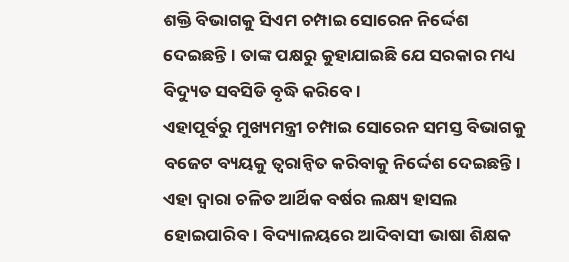ଶକ୍ତି ବିଭାଗକୁ ସିଏମ ଚମ୍ପାଇ ସୋରେନ ନିର୍ଦ୍ଦେଶ ଦେଇଛନ୍ତି। ତାଙ୍କ ପକ୍ଷରୁ କୁହାଯାଇଛି ଯେ ସରକାର ମଧ୍ୟ ବିଦ୍ୟୁତ ସବସିଡି ବୃଦ୍ଧି କରିବେ।
ଏହାପୂର୍ବରୁ ମୁଖ୍ୟମନ୍ତ୍ରୀ ଚମ୍ପାଇ ସୋରେନ ସମସ୍ତ ବିଭାଗକୁ ବଜେଟ ବ୍ୟୟକୁ ତ୍ୱରାନ୍ବିତ କରିବାକୁ ନିର୍ଦ୍ଦେଶ ଦେଇଛନ୍ତି। ଏହା ଦ୍ୱାରା ଚଳିତ ଆର୍ଥିକ ବର୍ଷର ଲକ୍ଷ୍ୟ ହାସଲ ହୋଇପାରିବ। ବିଦ୍ୟାଳୟରେ ଆଦିବାସୀ ଭାଷା ଶିକ୍ଷକ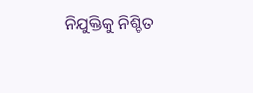ନିଯୁକ୍ତିକୁ ନିଶ୍ଚିତ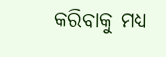କରିବାକୁ ମଧ୍ୟ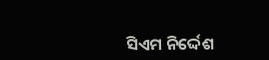ସିଏମ ନିର୍ଦ୍ଦେଶ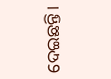ଦେଇଛନ୍ତି।